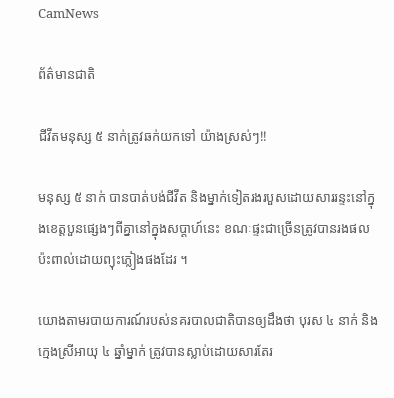CamNews

ព័ត៌មានជាតិ

ជីវីតមនុស្ស ៥ នាក់ត្រូវឆក់យកទៅ យ៉ាងស្រស់ៗ!!

មនុស្ស ៥ នាក់ បានបាត់បង់ជីវីត និងម្នាក់ទៀតរងរបួសដោយសាររន្ទះនៅក្នុងខេត្តបួនផ្សេងៗពីគ្នានៅក្នុងសប្តាហ៍នេះ ខណៈផ្ទះជាច្រើនត្រូវបានរងផលប៉ះពាល់ដោយព្យុះភ្លៀងផងដែរ ។

យោងតាមរបាយការណ៍របស់នគរបាលជាតិបានឲ្យដឹងថា បុរស ៤ នាក់ និងក្មេងស្រីអាយុ ៤ ឆ្នាំម្នាក់ ត្រូវបានស្លាប់ដោយសារតែរ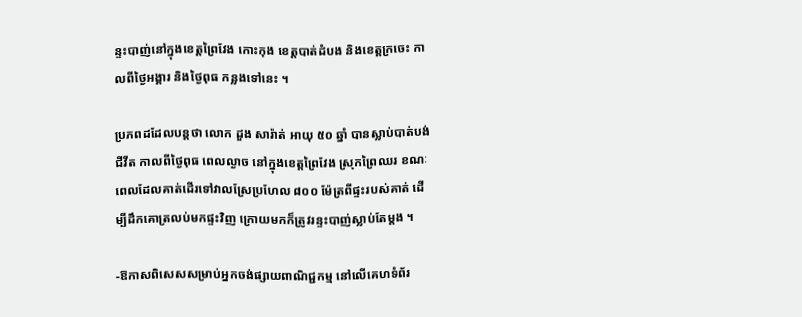ន្ទះបាញ់នៅក្នុងខេត្តព្រៃវែង កោះកុង ខេត្តបាត់ដំបង និងខេត្តក្រចេះ កាលពីថ្ងៃអង្គារ និងថ្ងៃពុធ កន្លងទៅនេះ ។

ប្រភពដដែលបន្តថា លោក ដួង សារ៉ាត់ អាយុ ៥០ ឆ្នាំ បានស្លាប់បាត់បង់ជីវីត កាលពីថ្ងៃពុធ ពេលល្ងាច នៅក្នុងខេត្តព្រៃវែង ស្រុកព្រៃឈរ ខណៈពេលដែលគាត់ដើរទៅវាលស្រែប្រហែល ៨០០ ម៉ែត្រពីផ្ទះរបស់គាត់ ដើម្បីដឹកគោត្រលប់មកផ្ទះវិញ ក្រោយមកក៏ត្រូវរន្ទះបាញ់ស្លាប់តែម្តង ។

-ឱកាសពិសេសសម្រាប់អ្នកចង់ផ្សាយពាណិជ្ជកម្ម នៅលើគេហទំព័រ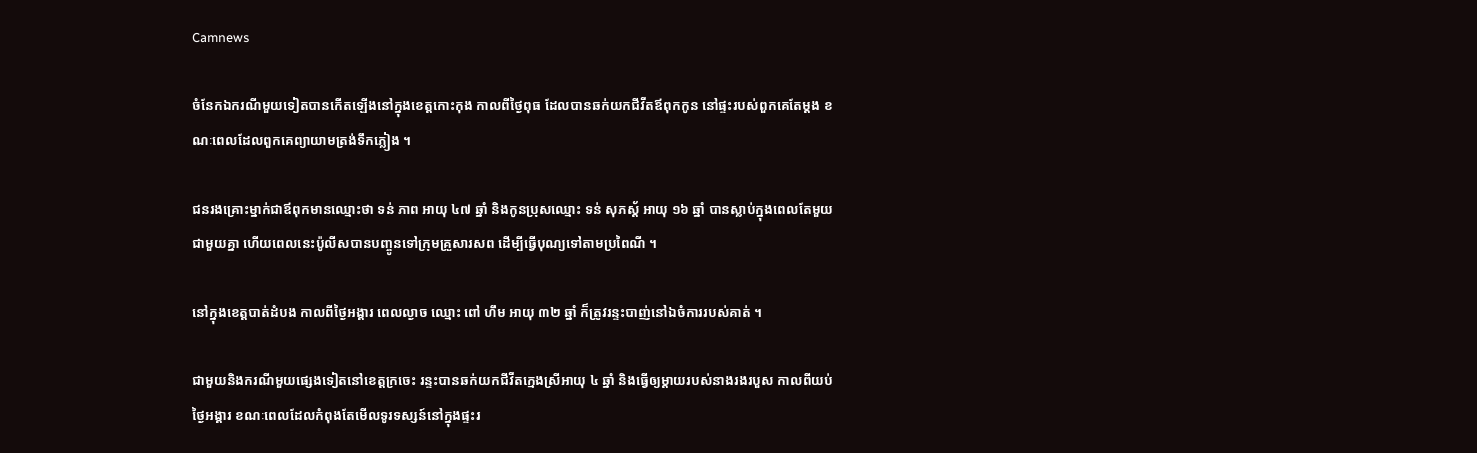Camnews

ចំនែកឯករណីមួយទៀតបានកើតឡើងនៅក្នុងខេត្តកោះកុង កាលពីថ្ងៃពុធ ដែលបានឆក់យកជីវីតឪពុកកូន នៅផ្ទះរបស់ពួកគេតែម្តង ខណៈពេលដែលពួកគេព្យាយាមត្រង់ទឹកភ្លៀង ។

ជនរងគ្រោះម្នាក់ជាឪពុកមានឈ្មោះថា ទន់ ភាព អាយុ ៤៧ ឆ្នាំ និងកូនប្រុសឈ្មោះ ទន់ សុភស្ត័ អាយុ ១៦ ឆ្នាំ បានស្លាប់ក្នុងពេលតែមួយ ជាមួយគ្នា ហើយពេលនេះប៉ូលីសបានបញ្ចូនទៅក្រុមគ្រួសារសព ដើម្បីធ្វើបុណ្យទៅតាមប្រពៃណី ។

នៅក្នុងខេត្តបាត់ដំបង កាលពីថ្ងៃអង្គារ ពេលល្ងាច ឈ្មោះ ពៅ ហឹម អាយុ ៣២ ឆ្នាំ ក៏ត្រូវរន្ទះបាញ់នៅឯចំការរបស់គាត់ ។

ជាមួយនិងករណីមួយផ្សេងទៀតនៅខេត្តក្រចេះ រន្ទះបានឆក់យកជីវីតក្មេងស្រីអាយុ ៤ ឆ្នាំ និងធ្វើឲ្យម្តាយរបស់នាងរងរបួស កាលពីយប់ថ្ងៃអង្គារ ខណៈពេលដែលកំពុងតែមើលទូរទស្សន៍នៅក្នុងផ្ទះរ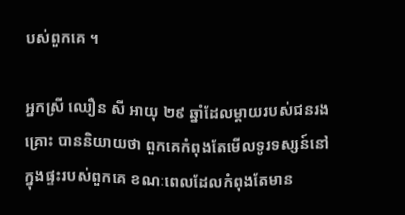បស់ពួកគេ ។

អ្នកស្រី ឈឿន សី អាយុ ២៩ ឆ្នាំដែលម្តាយរបស់ជនរងគ្រោះ បាននិយាយថា ពួកគេកំពុងតែមើលទូរទស្សន៍នៅក្នុងផ្ទះរបស់ពួកគេ ខណៈពេលដែលកំពុងតែមាន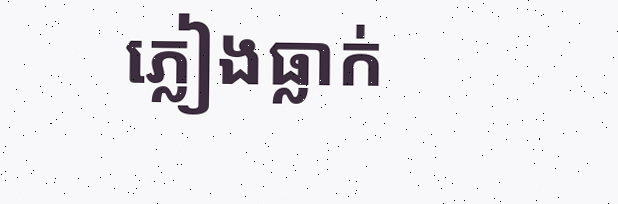ភ្លៀងធ្លាក់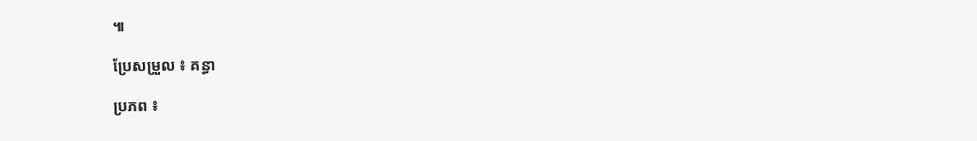៕

ប្រែសម្រួល ៖ គន្ធា

ប្រភព ៖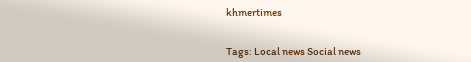khmertimes


Tags: Local news Social news